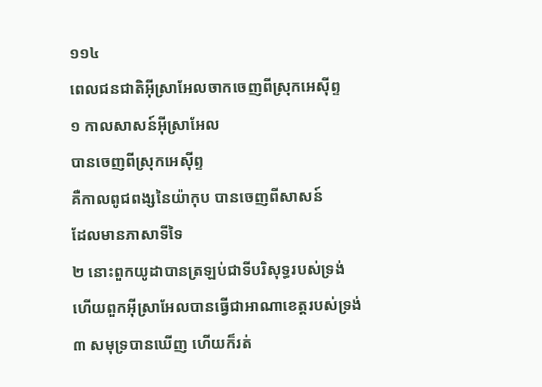១១៤
ពេលជនជាតិអ៊ីស្រាអែលចាកចេញពីស្រុកអេស៊ីព្ទ
១ កាលសាសន៍អ៊ីស្រាអែល
បានចេញពីស្រុកអេស៊ីព្ទ
គឺកាលពូជពង្សនៃយ៉ាកុប បានចេញពីសាសន៍
ដែលមានភាសាទីទៃ
២ នោះពួកយូដាបានត្រឡប់ជាទីបរិសុទ្ធរបស់ទ្រង់
ហើយពួកអ៊ីស្រាអែលបានធ្វើជាអាណាខេត្តរបស់ទ្រង់
៣ សមុទ្របានឃើញ ហើយក៏រត់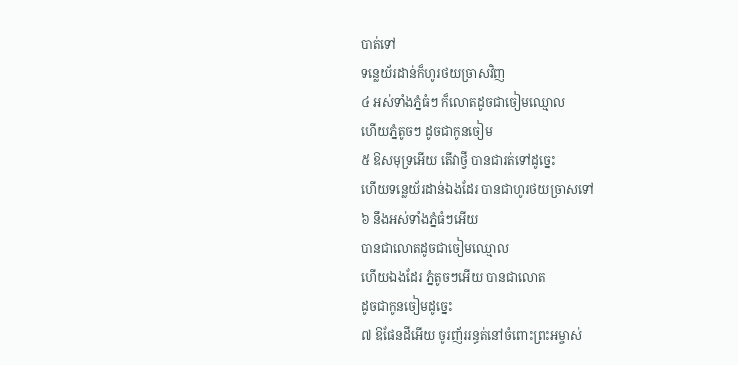បាត់ទៅ
ទន្លេយ័រដាន់ក៏ហូរថយច្រាសវិញ
៤ អស់ទាំងភ្នំធំៗ ក៏លោតដូចជាចៀមឈ្មោល
ហើយភ្នំតូចៗ ដូចជាកូនចៀម
៥ ឱសមុទ្រអើយ តើវាថ្វី បានជារត់ទៅដូច្នេះ
ហើយទន្លេយ័រដាន់ឯងដែរ បានជាហូរថយច្រាសទៅ
៦ នឹងអស់ទាំងភ្នំធំៗអើយ
បានជាលោតដូចជាចៀមឈ្មោល
ហើយឯងដែរ ភ្នំតូចៗអើយ បានជាលោត
ដូចជាកូនចៀមដូច្នេះ
៧ ឱផែនដីអើយ ចូរញ័ររន្ធត់នៅចំពោះព្រះអម្ចាស់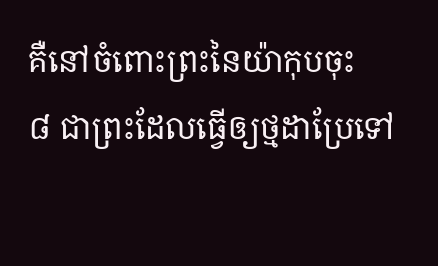គឺនៅចំពោះព្រះនៃយ៉ាកុបចុះ
៨ ជាព្រះដែលធ្វើឲ្យថ្មដាប្រែទៅ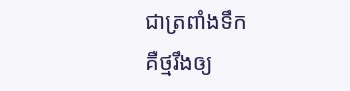ជាត្រពាំងទឹក
គឺថ្មរឹងឲ្យ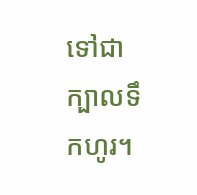ទៅជាក្បាលទឹកហូរ។